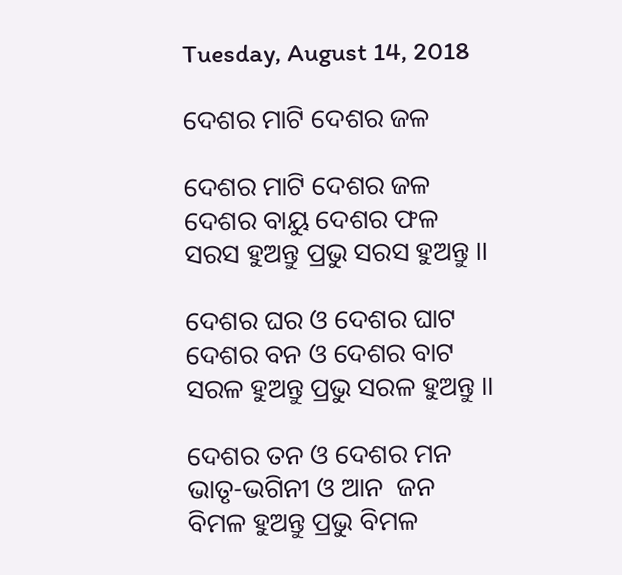Tuesday, August 14, 2018

ଦେଶର ମାଟି ଦେଶର ଜଳ

ଦେଶର ମାଟି ଦେଶର ଜଳ
ଦେଶର ବାୟୁ ଦେଶର ଫଳ
ସରସ ହୁଅନ୍ତୁ ପ୍ରଭୁ ସରସ ହୁଅନ୍ତୁ ।।

ଦେଶର ଘର ଓ ଦେଶର ଘାଟ
ଦେଶର ବନ ଓ ଦେଶର ବାଟ
ସରଳ ହୁଅନ୍ତୁ ପ୍ରଭୁ ସରଳ ହୁଅନ୍ତୁ ।।

ଦେଶର ତନ ଓ ଦେଶର ମନ
ଭାତୃ-ଭଗିନୀ ଓ ଆନ  ଜନ
ବିମଳ ହୁଅନ୍ତୁ ପ୍ରଭୁ ବିମଳ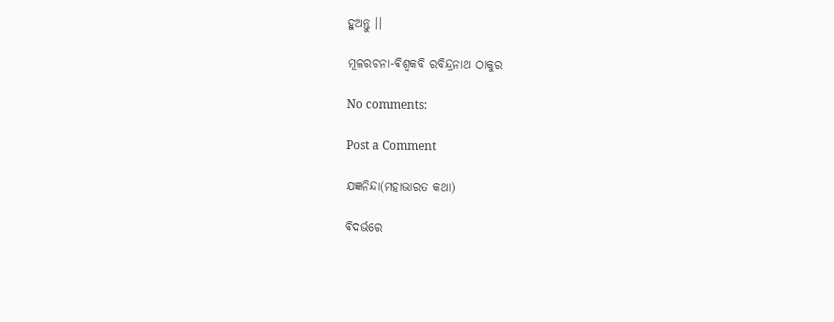ହୁଅନ୍ତୁ ।।

ମୂଳରଚନା-ଵିଶ୍ଵକବି ରବିନ୍ଦ୍ରନାଥ ଠାକୁର

No comments:

Post a Comment

ଯଜ୍ଞନିନ୍ଦା(ମହାଭାରତ କଥା)

ଵିଦର୍ଭରେ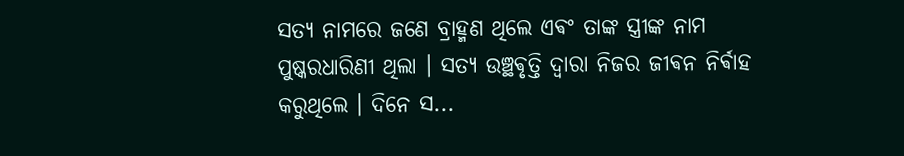ସତ୍ୟ ନାମରେ ଜଣେ ବ୍ରାହ୍ମଣ ଥିଲେ ଏଵଂ ତାଙ୍କ ସ୍ତ୍ରୀଙ୍କ ନାମ ପୁଷ୍କରଧାରିଣୀ ଥିଲା । ସତ୍ୟ ଉଞ୍ଛଵୃତ୍ତି ଦ୍ଵାରା ନିଜର ଜୀଵନ ନିର୍ଵାହ କରୁଥିଲେ ‌। ଦିନେ ସ...